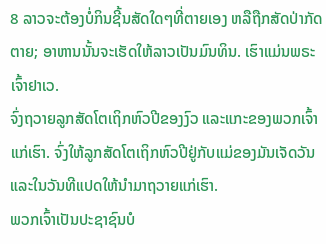8 ລາວຈະຕ້ອງບໍ່ກິນຊີ້ນສັດໃດໆທີ່ຕາຍເອງ ຫລືຖືກສັດປ່າກັດຕາຍ; ອາຫານນັ້ນຈະເຮັດໃຫ້ລາວເປັນມົນທິນ. ເຮົາແມ່ນພຣະເຈົ້າຢາເວ.
ຈົ່ງຖວາຍລູກສັດໂຕເຖິກຫົວປີຂອງງົວ ແລະແກະຂອງພວກເຈົ້າແກ່ເຮົາ. ຈົ່ງໃຫ້ລູກສັດໂຕເຖິກຫົວປີຢູ່ກັບແມ່ຂອງມັນເຈັດວັນ ແລະໃນວັນທີແປດໃຫ້ນຳມາຖວາຍແກ່ເຮົາ.
ພວກເຈົ້າເປັນປະຊາຊົນບໍ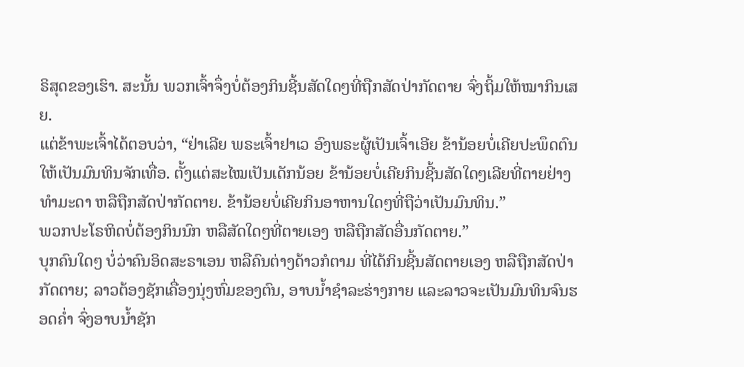ຣິສຸດຂອງເຮົາ. ສະນັ້ນ ພວກເຈົ້າຈຶ່ງບໍ່ຕ້ອງກິນຊີ້ນສັດໃດໆທີ່ຖືກສັດປ່າກັດຕາຍ ຈົ່ງຖິ້ມໃຫ້ໝາກິນເສຍ.
ແຕ່ຂ້າພະເຈົ້າໄດ້ຕອບວ່າ, “ຢ່າເລີຍ ພຣະເຈົ້າຢາເວ ອົງພຣະຜູ້ເປັນເຈົ້າເອີຍ ຂ້ານ້ອຍບໍ່ເຄີຍປະພຶດຕົນໃຫ້ເປັນມົນທິນຈັກເທື່ອ. ຕັ້ງແຕ່ສະໄໝເປັນເດັກນ້ອຍ ຂ້ານ້ອຍບໍ່ເຄີຍກິນຊີ້ນສັດໃດໆເລີຍທີ່ຕາຍຢ່າງທຳມະດາ ຫລືຖືກສັດປ່າກັດຕາຍ. ຂ້ານ້ອຍບໍ່ເຄີຍກິນອາຫານໃດໆທີ່ຖືວ່າເປັນມົນທິນ.”
ພວກປະໂຣຫິດບໍ່ຕ້ອງກິນນົກ ຫລືສັດໃດໆທີ່ຕາຍເອງ ຫລືຖືກສັດອື່ນກັດຕາຍ.”
ບຸກຄົນໃດໆ ບໍ່ວ່າຄົນອິດສະຣາເອນ ຫລືຄົນຕ່າງດ້າວກໍຕາມ ທີ່ໄດ້ກິນຊີ້ນສັດຕາຍເອງ ຫລືຖືກສັດປ່າກັດຕາຍ; ລາວຕ້ອງຊັກເຄື່ອງນຸ່ງຫົ່ມຂອງຕົນ, ອາບນໍ້າຊຳລະຮ່າງກາຍ ແລະລາວຈະເປັນມົນທິນຈົນຮອດຄໍ່າ ຈົ່ງອາບນໍ້າຊັກ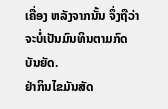ເຄື່ອງ ຫລັງຈາກນັ້ນ ຈຶ່ງຖືວ່າຈະບໍ່ເປັນມົນທິນຕາມກົດບັນຍັດ.
ຢ່າກິນໄຂມັນສັດ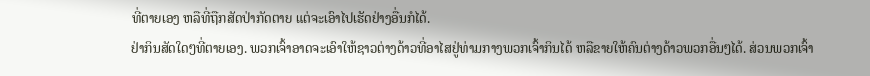ທີ່ຕາຍເອງ ຫລືທີ່ຖືກສັດປ່າກັດຕາຍ ແຕ່ຈະເອົາໄປເຮັດຢ່າງອື່ນກໍໄດ້.
ຢ່າກິນສັດໃດໆທີ່ຕາຍເອງ. ພວກເຈົ້າອາດຈະເອົາໃຫ້ຊາວຕ່າງດ້າວທີ່ອາໄສຢູ່ທ່າມກາງພວກເຈົ້າກິນໄດ້ ຫລືຂາຍໃຫ້ຄົນຕ່າງດ້າວພວກອື່ນໆໄດ້. ສ່ວນພວກເຈົ້າ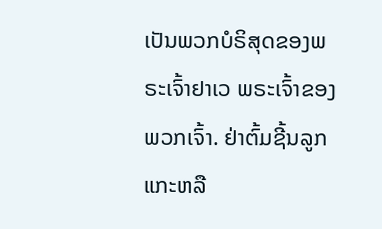ເປັນພວກບໍຣິສຸດຂອງພຣະເຈົ້າຢາເວ ພຣະເຈົ້າຂອງພວກເຈົ້າ. ຢ່າຕົ້ມຊີ້ນລູກແກະຫລື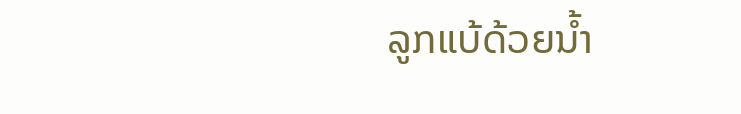ລູກແບ້ດ້ວຍນໍ້າ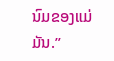ນົມຂອງແມ່ມັນ.”